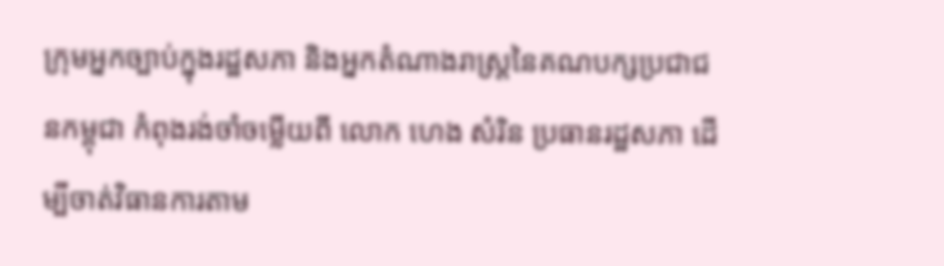ក្រុមអ្នកច្បាប់ក្នុងរដ្ឋសភា និងអ្នកតំណាងរាស្ត្រនៃគណបក្សប្រជាជនកម្ពុជា កំពុងរង់ចាំចម្លើយពី លោក ហេង សំរិន ប្រធានរដ្ឋសភា ដើម្បីចាត់វិធានការតាម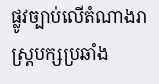ផ្លូវច្បាប់លើតំណាងរាស្ត្របក្សប្រឆាំង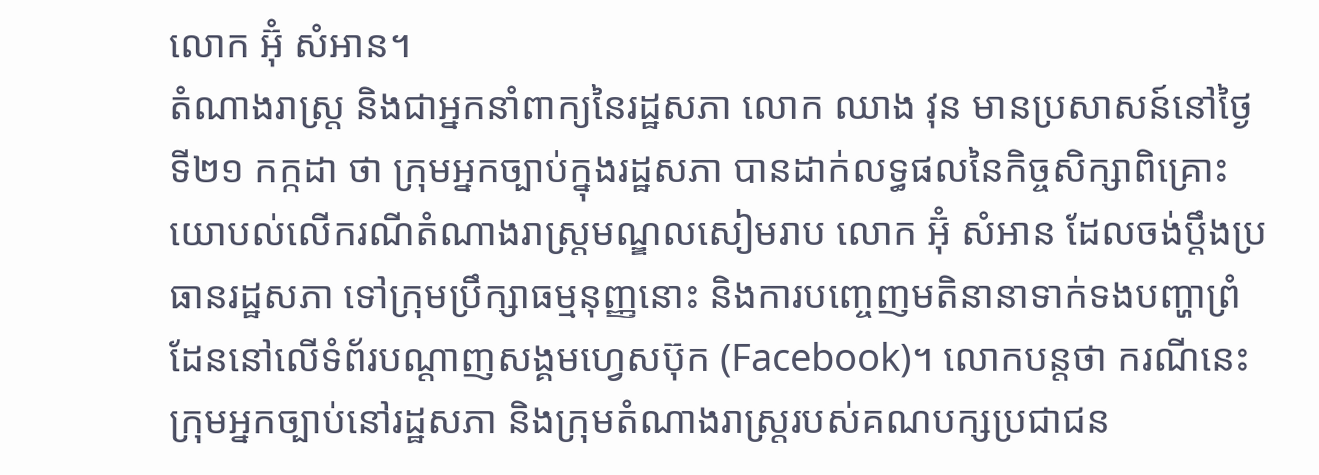លោក អ៊ុំ សំអាន។
តំណាងរាស្ត្រ និងជាអ្នកនាំពាក្យនៃរដ្ឋសភា លោក ឈាង វុន មានប្រសាសន៍នៅថ្ងៃទី២១ កក្កដា ថា ក្រុមអ្នកច្បាប់ក្នុងរដ្ឋសភា បានដាក់លទ្ធផលនៃកិច្ចសិក្សាពិគ្រោះយោបល់លើករណីតំណាងរាស្ត្រមណ្ឌលសៀមរាប លោក អ៊ុំ សំអាន ដែលចង់ប្ដឹងប្រធានរដ្ឋសភា ទៅក្រុមប្រឹក្សាធម្មនុញ្ញនោះ និងការបញ្ចេញមតិនានាទាក់ទងបញ្ហាព្រំដែននៅលើទំព័របណ្ដាញសង្គមហ្វេសប៊ុក (Facebook)។ លោកបន្តថា ករណីនេះក្រុមអ្នកច្បាប់នៅរដ្ឋសភា និងក្រុមតំណាងរាស្ត្ររបស់គណបក្សប្រជាជន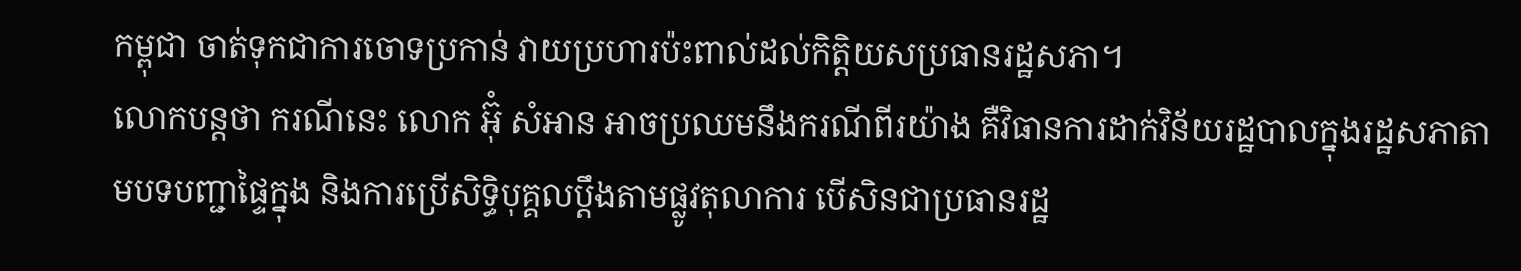កម្ពុជា ចាត់ទុកជាការចោទប្រកាន់ វាយប្រហារប៉ះពាល់ដល់កិត្តិយសប្រធានរដ្ឋសភា។
លោកបន្តថា ករណីនេះ លោក អ៊ុំ សំអាន អាចប្រឈមនឹងករណីពីរយ៉ាង គឺវិធានការដាក់វិន័យរដ្ឋបាលក្នុងរដ្ឋសភាតាមបទបញ្ជាផ្ទៃក្នុង និងការប្រើសិទ្ធិបុគ្គលប្ដឹងតាមផ្លូវតុលាការ បើសិនជាប្រធានរដ្ឋ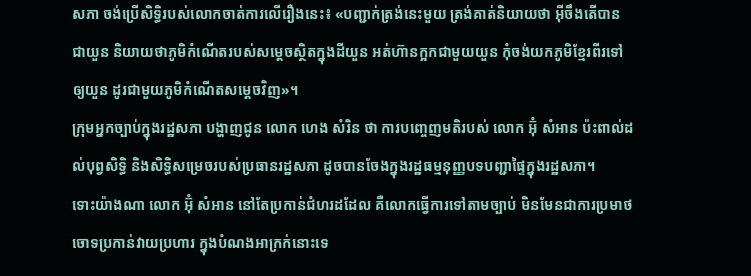សភា ចង់ប្រើសិទ្ធិរបស់លោកចាត់ការលើរឿងនេះ៖ «បញ្ជាក់ត្រង់នេះមួយ ត្រង់គាត់និយាយថា អ៊ីចឹងតើបានជាយួន និយាយថាភូមិកំណើតរបស់សម្ដេចស្ថិតក្នុងដីយួន អត់ហ៊ានក្អកជាមួយយួន កុំចង់យកភូមិខ្មែរពីរទៅឲ្យយួន ដូរជាមួយភូមិកំណើតសម្ដេចវិញ»។
ក្រុមអ្នកច្បាប់ក្នុងរដ្ឋសភា បង្ហាញជូន លោក ហេង សំរិន ថា ការបញ្ចេញមតិរបស់ លោក អ៊ុំ សំអាន ប៉ះពាល់ដល់បុព្វសិទ្ធិ និងសិទ្ធិសម្រេចរបស់ប្រធានរដ្ឋសភា ដូចបានចែងក្នុងរដ្ឋធម្មនុញ្ញបទបញ្ជាផ្ទៃក្នុងរដ្ឋសភា។
ទោះយ៉ាងណា លោក អ៊ុំ សំអាន នៅតែប្រកាន់ជំហរដដែល គឺលោកធ្វើការទៅតាមច្បាប់ មិនមែនជាការប្រមាថចោទប្រកាន់វាយប្រហារ ក្នុងបំណងអាក្រក់នោះទេ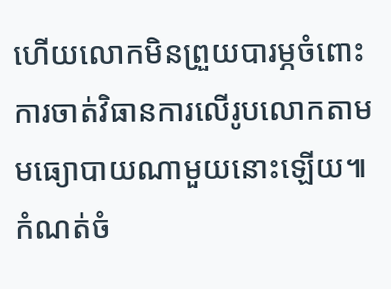ហើយលោកមិនព្រួយបារម្ភចំពោះការចាត់វិធានការលើរូបលោកតាមមធ្យោបាយណាមួយនោះឡើយ៕
កំណត់ចំ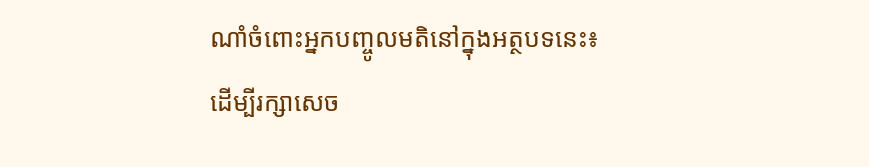ណាំចំពោះអ្នកបញ្ចូលមតិនៅក្នុងអត្ថបទនេះ៖
ដើម្បីរក្សាសេច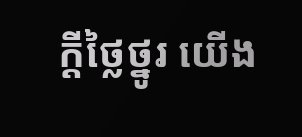ក្ដីថ្លៃថ្នូរ យើង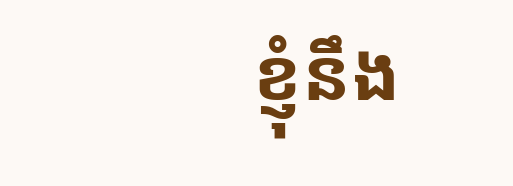ខ្ញុំនឹង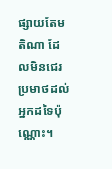ផ្សាយតែមតិណា ដែលមិនជេរប្រមាថដល់អ្នកដទៃប៉ុណ្ណោះ។